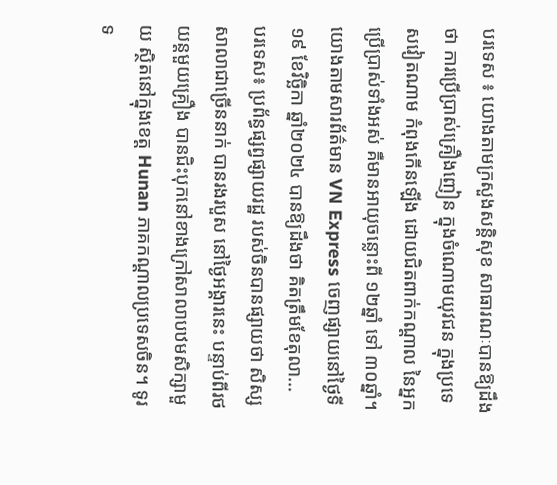បរទេស ៖ យោងតាមក្រសួងសន្តិសុខ សាធារណៈបានឱ្យដឹងថា ការប្រើប្រាស់គ្រឿងញៀន ក្នុងចំណោមយុវជន ក្នុងប្រទេសវៀតណាម កំពុងកើនឡើង ដោយជិតពាក់កណ្តាល នៃអ្នកប្រើប្រាស់ទាំងអស់ គឺមានអាយុចន្លោះពី ១២ឆ្នាំ ទៅ ៣០ឆ្នាំ។ យោងតាមសារព័ត៌មាន VN Express ចេញផ្សាយនៅថ្ងៃទី១៩ ខែវិច្ឆិកា ឆ្នាំ២០២៤ បានឱ្យដឹងថា គិតត្រឹមខែតុលា...
បរទេស៖ ប្រព័ន្ធផ្សព្វផ្សាយរដ្ឋ របស់ចិនបានផ្សាយថា សិស្សសាលាជាច្រើននាក់ បានរងរបួស នៅថ្ងៃអង្គារនេះ បន្ទាប់ពីរថយន្តមួយគ្រឿង បានជិះបុកនៅខាងក្រៅសាលាបឋមសិក្សាមួយ ស្ថិតនៅក្នុងខេត្ត Hunan ភាគកណ្តាលប្រទេសចិន។ ទូរទ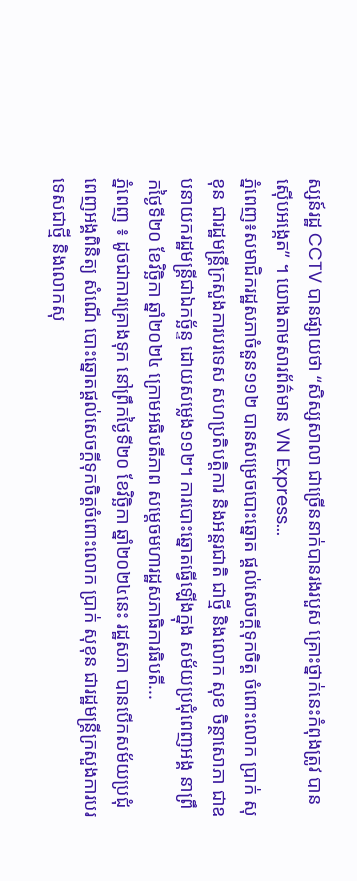ស្សន៍រដ្ឋ CCTV បានផ្សាយថា “សិស្សសាលា ជាច្រើននាក់បានរងរបួស គ្រោះថ្នាក់នេះកំពុងត្រូវ បានស៊ើបអង្កេត” ។ យោងតាមសារព័ត៌មាន VN Express...
ភ្នំពេញ៖សមាជិករដ្ឋសភាចំនួន១១២ បានសម្រេចបោះឆ្នោត ផ្តល់សេចក្តីទុកចិត្ត ចំពោះលោក ប្រាក់ សុខុន ជារដ្ឋមន្ត្រីក្រសួងការបរទេស សហប្រតិបត្តិការ និងអន្តរជាតិ ជាថ្មី និងលោក សុខ ចិន្ថាសោភា ជាឧបនាយករដ្ឋមន្ត្រីជាឯកច្ឆ័ន្ទ ដោយសម្លេង១១២។ ការបោះឆ្នោតធ្វើឡើងក្នុង សម័យប្រជុំពេញអង្គ នាព្រឹកថ្ងៃទី២០ ខែវិច្ឆិកា ឆ្នាំ២០២៤ ក្រោមអធិបតីភាព សម្តេចមហារដ្ឋសភាធិការធិបតី...
ភ្នំពេញ ៖ ដូចជាការគ្រោងទុក នៅព្រឹកថ្ងៃទី២០ ខែវិច្ឆិកា ឆ្នាំ២០២៤នេះ រដ្ឋសភា បានបើកសម័យប្រជុំ ពេញអង្គពិនិត្យ សំណើ បោះឆ្នោតផ្តល់សេចក្តីទុកចិត្តចំពោះលោក ប្រាក់ សុខុន ជារដ្ឋមន្ត្រីក្រសួងការបរទេសជាថ្មី និងលោកសុ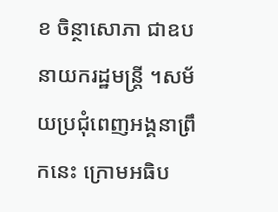ខ ចិន្ថាសោភា ជាឧបនាយករដ្ឋមន្ត្រី ។សម័យប្រជុំពេញអង្គនាព្រឹកនេះ ក្រោមអធិប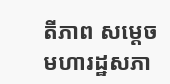តីភាព សម្តេចមហារដ្ឋសភា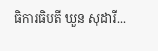ធិការធិបតី ឃួន សុដារី...